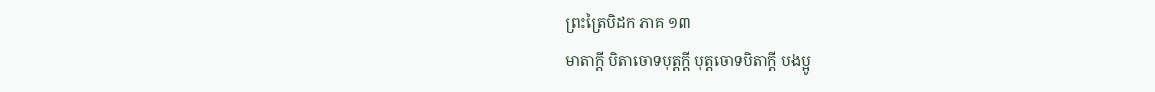ព្រះត្រៃបិដក ភាគ ១៣
មាតាក្តី បិតាចោទបុត្តក្តី បុត្តចោទបិតាក្តី បងប្អូ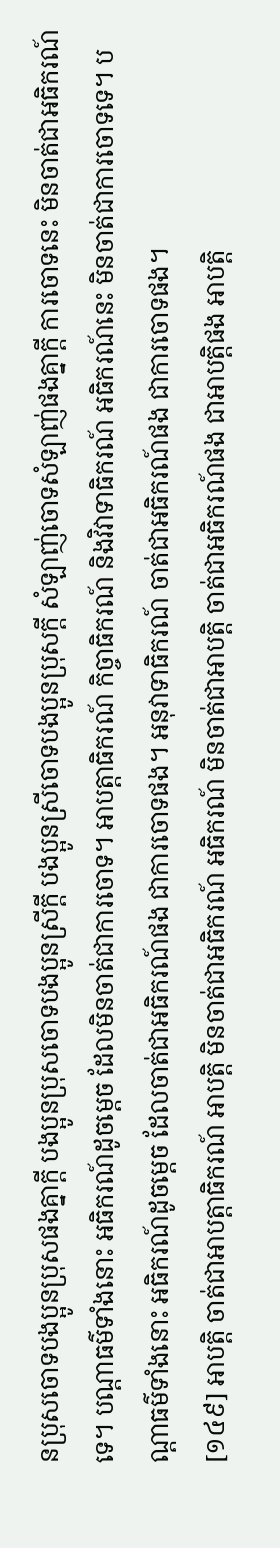នប្រុសចោទបងប្អូនប្រុសផងគ្នាក្តី បងប្អូនប្រុសចោទបងប្អូនស្រីក្តី បងប្អូនស្រីចោទបងប្អូនប្រុសក្តី សំឡាញ់ចោទសំឡាញ់ផងគ្នាក្តី ការចោទនេះ មិនចាត់ជាអធិករណ៍ទេ។ បណ្តាធម៌ទាំងនោះ អធិករណ៍ដូចម្តេច ដែលមិនចាត់ជាការចោទ។ អាបត្តាធិករណ៍ កិច្ចាធិករណ៍ និងវិវាទាធិករណ៍ អធិករណ៍នេះ មិនចាត់ជាការចោទទេ។ បណ្តាធម៌ទាំងនោះ អធិករណ៍ដូចម្តេច ដែលចាត់ជាអធិករណ៍ផង ជាការចោទផង។ អនុវាទាធិករណ៍ ចាត់ជាអធិករណ៍ផង ជាការចោទផង។
[១៤៩] អាបត្តិ ចាត់ជាអាបត្តាធិករណ៍ អាបត្តិ មិនចាត់ជាអធិករណ៍ អធិករណ៍ មិនចាត់ជាអាបត្តិ ចាត់ជាអធិករណ៍ផង ជាអាបត្តិផង អាបត្តិ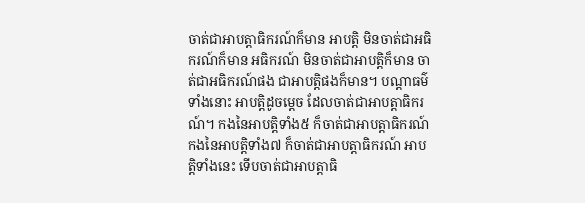ចាត់ជាអាបត្តាធិករណ៍ក៏មាន អាបត្តិ មិនចាត់ជាអធិករណ៍ក៏មាន អធិករណ៍ មិនចាត់ជាអាបត្តិក៏មាន ចាត់ជាអធិករណ៍ផង ជាអាបត្តិផងក៏មាន។ បណ្តាធម៌ទាំងនោះ អាបត្តិដូចម្តេច ដែលចាត់ជាអាបត្តាធិករណ៍។ កងនៃអាបត្តិទាំង៥ ក៏ចាត់ជាអាបត្តាធិករណ៍ កងនៃអាបត្តិទាំង៧ ក៏ចាត់ជាអាបត្តាធិករណ៍ អាបត្តិទាំងនេះ ទើបចាត់ជាអាបត្តាធិ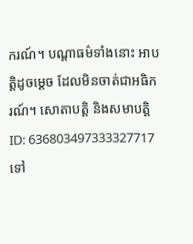ករណ៍។ បណ្តាធម៌ទាំងនោះ អាបត្តិដូចម្តេច ដែលមិនចាត់ជាអធិករណ៍។ សោតាបត្តិ និងសមាបត្តិ
ID: 636803497333327717
ទៅ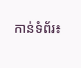កាន់ទំព័រ៖